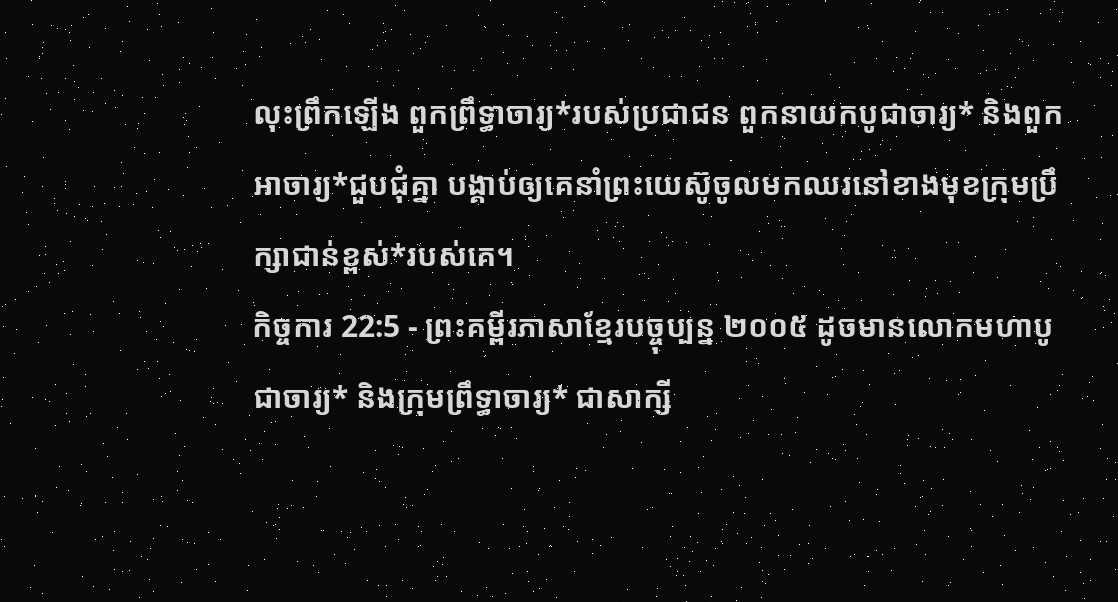លុះព្រឹកឡើង ពួកព្រឹទ្ធាចារ្យ*របស់ប្រជាជន ពួកនាយកបូជាចារ្យ* និងពួកអាចារ្យ*ជួបជុំគ្នា បង្គាប់ឲ្យគេនាំព្រះយេស៊ូចូលមកឈរនៅខាងមុខក្រុមប្រឹក្សាជាន់ខ្ពស់*របស់គេ។
កិច្ចការ 22:5 - ព្រះគម្ពីរភាសាខ្មែរបច្ចុប្បន្ន ២០០៥ ដូចមានលោកមហាបូជាចារ្យ* និងក្រុមព្រឹទ្ធាចារ្យ* ជាសាក្សី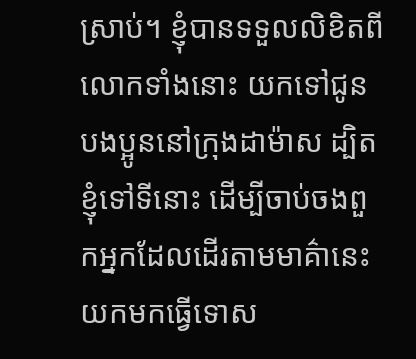ស្រាប់។ ខ្ញុំបានទទួលលិខិតពីលោកទាំងនោះ យកទៅជូនបងប្អូននៅក្រុងដាម៉ាស ដ្បិតខ្ញុំទៅទីនោះ ដើម្បីចាប់ចងពួកអ្នកដែលដើរតាមមាគ៌ានេះ យកមកធ្វើទោស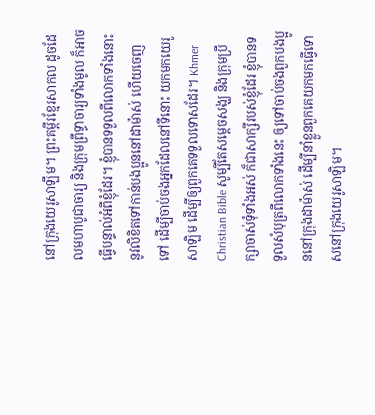នៅក្រុងយេរូសាឡឹម។ ព្រះគម្ពីរខ្មែរសាកល ដូចដែលមហាបូជាចារ្យ និងក្រុមព្រឹទ្ធាចារ្យទាំងមូល ក៏អាចធ្វើបន្ទាល់អំពីខ្ញុំដែរ។ ខ្ញុំបានទទួលពីលោកទាំងនោះនូវលិខិតទៅកាន់បងប្អូននៅដាម៉ាស់ ហើយចេញទៅ ដើម្បីចាប់ចងអ្នកដែលនៅទីនោះ យកមកយេរូសាឡិម ដើម្បីឲ្យពួកគេទទួលទោសដែរ។ Khmer Christian Bible សូម្បីតែសម្ដេចសង្ឃ និងក្រុមប្រឹក្សាចាស់ទុំទាំងអស់ ក៏ជាសាក្សីរបស់ខ្ញុំដែរ ខ្ញុំបានទទួលសំបុត្រពីលោកទាំងនេះ ឲ្យទៅចាប់ចងពួកបងប្អូននៅក្រុងដាម៉ាស់ ដើម្បីនាំខ្លួនពួកគេយកមកធ្វើទោសនៅក្រុងយេរូសាឡិម។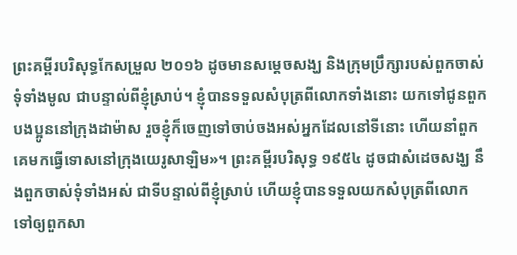ព្រះគម្ពីរបរិសុទ្ធកែសម្រួល ២០១៦ ដូចមានសម្តេចសង្ឃ និងក្រុមប្រឹក្សារបស់ពួកចាស់ទុំទាំងមូល ជាបន្ទាល់ពីខ្ញុំស្រាប់។ ខ្ញុំបានទទួលសំបុត្រពីលោកទាំងនោះ យកទៅជូនពួកបងប្អូននៅក្រុងដាម៉ាស រួចខ្ញុំក៏ចេញទៅចាប់ចងអស់អ្នកដែលនៅទីនោះ ហើយនាំពួកគេមកធ្វើទោសនៅក្រុងយេរូសាឡិម»។ ព្រះគម្ពីរបរិសុទ្ធ ១៩៥៤ ដូចជាសំដេចសង្ឃ នឹងពួកចាស់ទុំទាំងអស់ ជាទីបន្ទាល់ពីខ្ញុំស្រាប់ ហើយខ្ញុំបានទទួលយកសំបុត្រពីលោក ទៅឲ្យពួកសា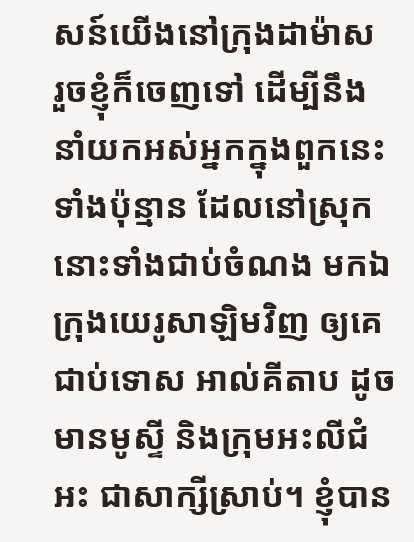សន៍យើងនៅក្រុងដាម៉ាស រួចខ្ញុំក៏ចេញទៅ ដើម្បីនឹងនាំយកអស់អ្នកក្នុងពួកនេះទាំងប៉ុន្មាន ដែលនៅស្រុកនោះទាំងជាប់ចំណង មកឯក្រុងយេរូសាឡិមវិញ ឲ្យគេជាប់ទោស អាល់គីតាប ដូចមានមូស្ទី និងក្រុមអះលីជំអះ ជាសាក្សីស្រាប់។ ខ្ញុំបាន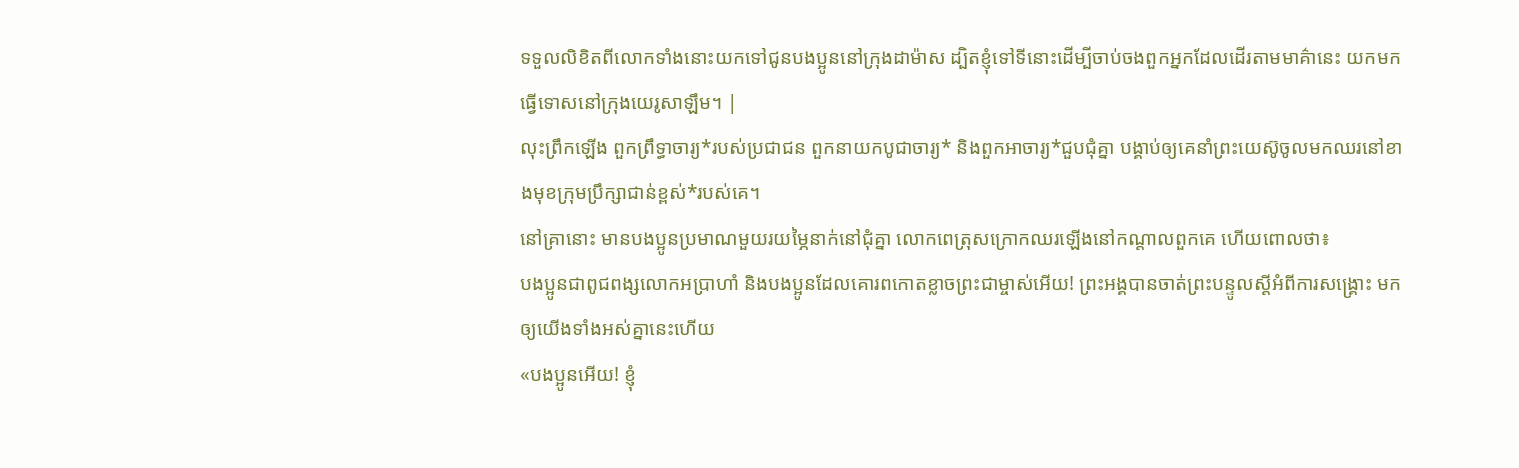ទទួលលិខិតពីលោកទាំងនោះយកទៅជូនបងប្អូននៅក្រុងដាម៉ាស ដ្បិតខ្ញុំទៅទីនោះដើម្បីចាប់ចងពួកអ្នកដែលដើរតាមមាគ៌ានេះ យកមកធ្វើទោសនៅក្រុងយេរូសាឡឹម។ |
លុះព្រឹកឡើង ពួកព្រឹទ្ធាចារ្យ*របស់ប្រជាជន ពួកនាយកបូជាចារ្យ* និងពួកអាចារ្យ*ជួបជុំគ្នា បង្គាប់ឲ្យគេនាំព្រះយេស៊ូចូលមកឈរនៅខាងមុខក្រុមប្រឹក្សាជាន់ខ្ពស់*របស់គេ។
នៅគ្រានោះ មានបងប្អូនប្រមាណមួយរយម្ភៃនាក់នៅជុំគ្នា លោកពេត្រុសក្រោកឈរឡើងនៅកណ្ដាលពួកគេ ហើយពោលថា៖
បងប្អូនជាពូជពង្សលោកអប្រាហាំ និងបងប្អូនដែលគោរពកោតខ្លាចព្រះជាម្ចាស់អើយ! ព្រះអង្គបានចាត់ព្រះបន្ទូលស្ដីអំពីការសង្គ្រោះ មកឲ្យយើងទាំងអស់គ្នានេះហើយ
«បងប្អូនអើយ! ខ្ញុំ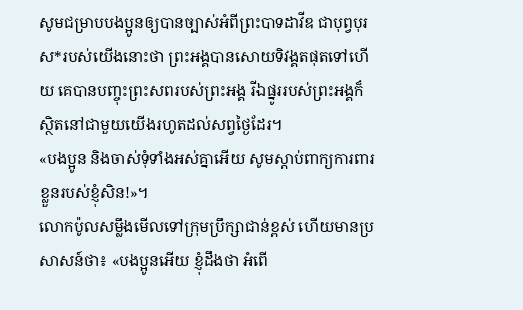សូមជម្រាបបងប្អូនឲ្យបានច្បាស់អំពីព្រះបាទដាវីឌ ជាបុព្វបុរស*របស់យើងនោះថា ព្រះអង្គបានសោយទិវង្គតផុតទៅហើយ គេបានបញ្ចុះព្រះសពរបស់ព្រះអង្គ រីឯផ្នូររបស់ព្រះអង្គក៏ស្ថិតនៅជាមួយយើងរហូតដល់សព្វថ្ងៃដែរ។
«បងប្អូន និងចាស់ទុំទាំងអស់គ្នាអើយ សូមស្ដាប់ពាក្យការពារខ្លួនរបស់ខ្ញុំសិន!»។
លោកប៉ូលសម្លឹងមើលទៅក្រុមប្រឹក្សាជាន់ខ្ពស់ ហើយមានប្រសាសន៍ថា៖ «បងប្អូនអើយ ខ្ញុំដឹងថា អំពើ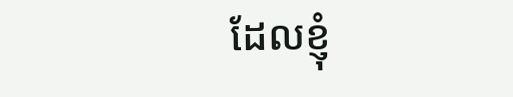ដែលខ្ញុំ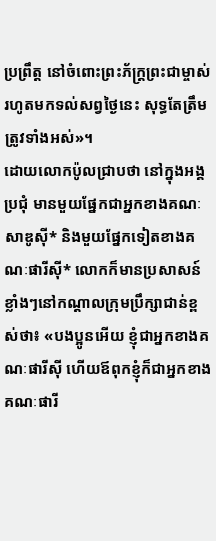ប្រព្រឹត្ត នៅចំពោះព្រះភ័ក្ត្រព្រះជាម្ចាស់ រហូតមកទល់សព្វថ្ងៃនេះ សុទ្ធតែត្រឹមត្រូវទាំងអស់»។
ដោយលោកប៉ូលជ្រាបថា នៅក្នុងអង្គប្រជុំ មានមួយផ្នែកជាអ្នកខាងគណៈសាឌូស៊ី* និងមួយផ្នែកទៀតខាងគណៈផារីស៊ី* លោកក៏មានប្រសាសន៍ខ្លាំងៗនៅកណ្ដាលក្រុមប្រឹក្សាជាន់ខ្ពស់ថា៖ «បងប្អូនអើយ ខ្ញុំជាអ្នកខាងគណៈផារីស៊ី ហើយឪពុកខ្ញុំក៏ជាអ្នកខាងគណៈផារី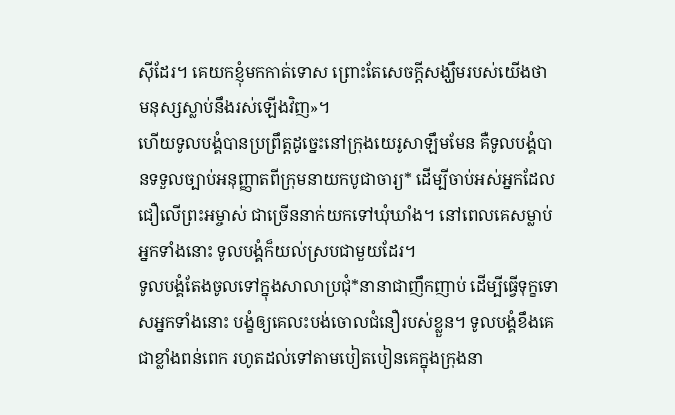ស៊ីដែរ។ គេយកខ្ញុំមកកាត់ទោស ព្រោះតែសេចក្ដីសង្ឃឹមរបស់យើងថា មនុស្សស្លាប់នឹងរស់ឡើងវិញ»។
ហើយទូលបង្គំបានប្រព្រឹត្តដូច្នេះនៅក្រុងយេរូសាឡឹមមែន គឺទូលបង្គំបានទទួលច្បាប់អនុញ្ញាតពីក្រុមនាយកបូជាចារ្យ* ដើម្បីចាប់អស់អ្នកដែលជឿលើព្រះអម្ចាស់ ជាច្រើននាក់យកទៅឃុំឃាំង។ នៅពេលគេសម្លាប់អ្នកទាំងនោះ ទូលបង្គំក៏យល់ស្របជាមួយដែរ។
ទូលបង្គំតែងចូលទៅក្នុងសាលាប្រជុំ*នានាជាញឹកញាប់ ដើម្បីធ្វើទុក្ខទោសអ្នកទាំងនោះ បង្ខំឲ្យគេលះបង់ចោលជំនឿរបស់ខ្លួន។ ទូលបង្គំខឹងគេជាខ្លាំងពន់ពេក រហូតដល់ទៅតាមបៀតបៀនគេក្នុងក្រុងនា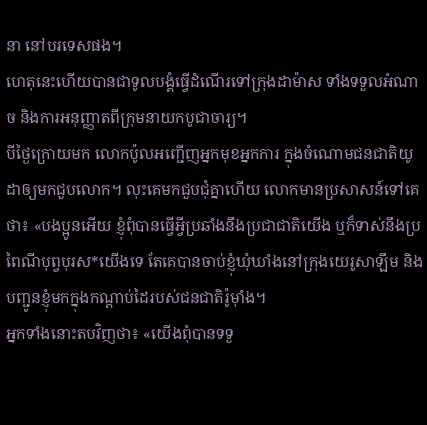នា នៅបរទេសផង។
ហេតុនេះហើយបានជាទូលបង្គំធ្វើដំណើរទៅក្រុងដាម៉ាស ទាំងទទួលអំណាច និងការអនុញ្ញាតពីក្រុមនាយកបូជាចារ្យ។
បីថ្ងៃក្រោយមក លោកប៉ូលអញ្ជើញអ្នកមុខអ្នកការ ក្នុងចំណោមជនជាតិយូដាឲ្យមកជួបលោក។ លុះគេមកជួបជុំគ្នាហើយ លោកមានប្រសាសន៍ទៅគេថា៖ «បងប្អូនអើយ ខ្ញុំពុំបានធ្វើអ្វីប្រឆាំងនឹងប្រជាជាតិយើង ឬក៏ទាស់នឹងប្រពៃណីបុព្វបុរស*យើងទេ តែគេបានចាប់ខ្ញុំឃុំឃាំងនៅក្រុងយេរូសាឡឹម និងបញ្ជូនខ្ញុំមកក្នុងកណ្ដាប់ដៃរបស់ជនជាតិរ៉ូម៉ាំង។
អ្នកទាំងនោះតបវិញថា៖ «យើងពុំបានទទួ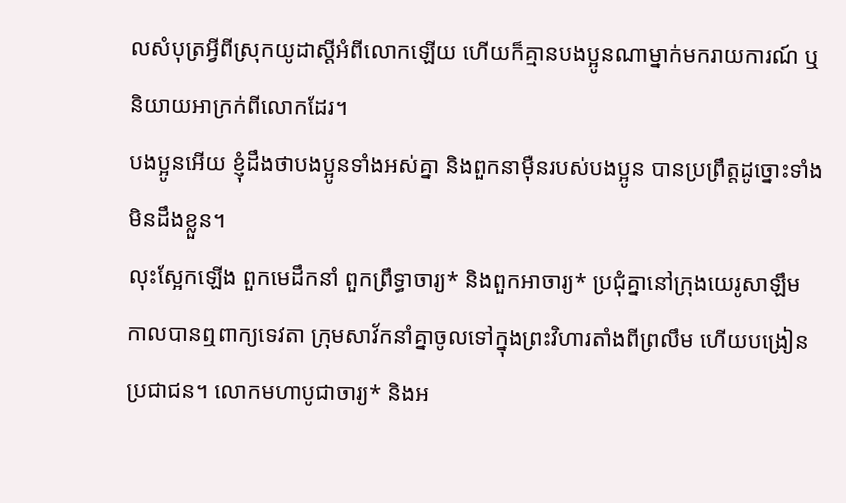លសំបុត្រអ្វីពីស្រុកយូដាស្ដីអំពីលោកឡើយ ហើយក៏គ្មានបងប្អូនណាម្នាក់មករាយការណ៍ ឬនិយាយអាក្រក់ពីលោកដែរ។
បងប្អូនអើយ ខ្ញុំដឹងថាបងប្អូនទាំងអស់គ្នា និងពួកនាម៉ឺនរបស់បងប្អូន បានប្រព្រឹត្តដូច្នោះទាំងមិនដឹងខ្លួន។
លុះស្អែកឡើង ពួកមេដឹកនាំ ពួកព្រឹទ្ធាចារ្យ* និងពួកអាចារ្យ* ប្រជុំគ្នានៅក្រុងយេរូសាឡឹម
កាលបានឮពាក្យទេវតា ក្រុមសាវ័កនាំគ្នាចូលទៅក្នុងព្រះវិហារតាំងពីព្រលឹម ហើយបង្រៀនប្រជាជន។ លោកមហាបូជាចារ្យ* និងអ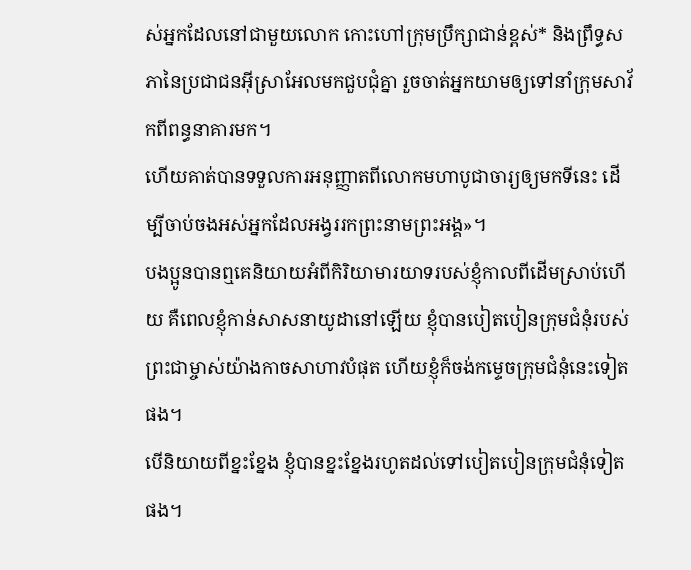ស់អ្នកដែលនៅជាមួយលោក កោះហៅក្រុមប្រឹក្សាជាន់ខ្ពស់* និងព្រឹទ្ធសភានៃប្រជាជនអ៊ីស្រាអែលមកជួបជុំគ្នា រួចចាត់អ្នកយាមឲ្យទៅនាំក្រុមសាវ័កពីពន្ធនាគារមក។
ហើយគាត់បានទទួលការអនុញ្ញាតពីលោកមហាបូជាចារ្យឲ្យមកទីនេះ ដើម្បីចាប់ចងអស់អ្នកដែលអង្វររកព្រះនាមព្រះអង្គ»។
បងប្អូនបានឮគេនិយាយអំពីកិរិយាមារយាទរបស់ខ្ញុំកាលពីដើមស្រាប់ហើយ គឺពេលខ្ញុំកាន់សាសនាយូដានៅឡើយ ខ្ញុំបានបៀតបៀនក្រុមជំនុំរបស់ព្រះជាម្ចាស់យ៉ាងកាចសាហាវបំផុត ហើយខ្ញុំក៏ចង់កម្ទេចក្រុមជំនុំនេះទៀតផង។
បើនិយាយពីខ្នះខ្នែង ខ្ញុំបានខ្នះខ្នែងរហូតដល់ទៅបៀតបៀនក្រុមជំនុំទៀតផង។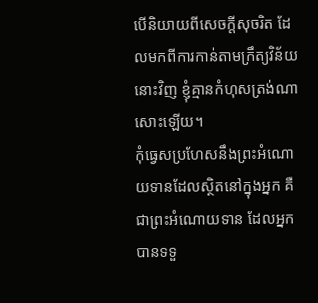បើនិយាយពីសេចក្ដីសុចរិត ដែលមកពីការកាន់តាមក្រឹត្យវិន័យនោះវិញ ខ្ញុំគ្មានកំហុសត្រង់ណាសោះឡើយ។
កុំធ្វេសប្រហែសនឹងព្រះអំណោយទានដែលស្ថិតនៅក្នុងអ្នក គឺជាព្រះអំណោយទាន ដែលអ្នកបានទទួ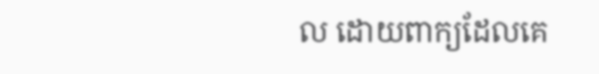ល ដោយពាក្យដែលគេ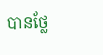បានថ្លែ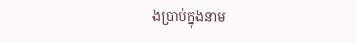ងប្រាប់ក្នុងនាម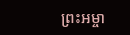ព្រះអម្ចា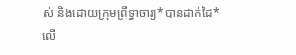ស់ និងដោយក្រុមព្រឹទ្ធាចារ្យ*បានដាក់ដៃ*លើ